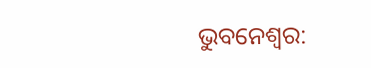ଭୁବନେଶ୍ବର: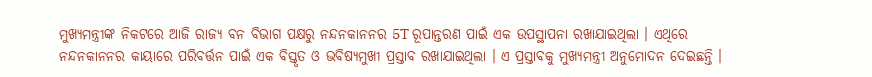ମୁଖ୍ୟମନ୍ତ୍ରୀଙ୍କ ନିକଟରେ ଆଜି ରାଜ୍ୟ ବନ ବିଭାଗ ପକ୍ଷରୁ ନନ୍ଦନକାନନର 5T ରୂପାନ୍ତରଣ ପାଇଁ ଏକ ଉପସ୍ଥାପନା ରଖାଯାଇଥିଲା । ଏଥିରେ ନନ୍ଦନକାନନର କାୟାରେ ପରିବର୍ତ୍ତନ ପାଇଁ ଏକ ବିସ୍ତୃତ ଓ ଭବିଷ୍ୟମୁଖୀ ପ୍ରସ୍ତାବ ରଖାଯାଇଥିଲା । ଏ ପ୍ରସ୍ତାବକୁ ମୁଖ୍ୟମନ୍ତ୍ରୀ ଅନୁମୋଦନ ଦେଇଛନ୍ତି ।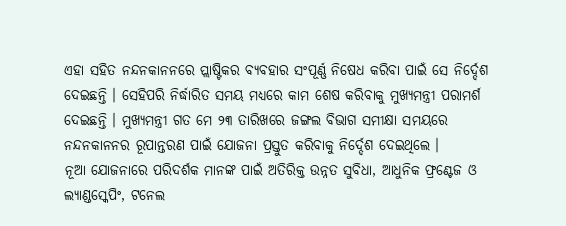ଏହା ସହିତ ନନ୍ଦନକାନନରେ ପ୍ଲାଷ୍ଟିକର ବ୍ୟବହାର ସଂପୂର୍ଣ୍ଣ ନିଷେଧ କରିବା ପାଇଁ ସେ ନିର୍ଦ୍ଦେଶ ଦେଇଛନ୍ତି । ସେହିପରି ନିର୍ଦ୍ଧାରିତ ସମୟ ମଧ୍ୟରେ କାମ ଶେଷ କରିବାକୁ ମୁଖ୍ୟମନ୍ତ୍ରୀ ପରାମର୍ଶ ଦେଇଛନ୍ତି । ମୁଖ୍ୟମନ୍ତ୍ରୀ ଗତ ମେ ୨୩ ତାରିଖରେ ଜଙ୍ଗଲ ବିଭାଗ ସମୀକ୍ଷା ସମୟରେ ନନ୍ଦନକାନନର ରୂପାନ୍ତରଣ ପାଇଁ ଯୋଜନା ପ୍ରସ୍ତୁତ କରିବାକୁ ନିର୍ଦ୍ଦେଶ ଦେଇଥିଲେ ।
ନୂଆ ଯୋଜନାରେ ପରିଦର୍ଶକ ମାନଙ୍କ ପାଇଁ ଅତିରିକ୍ତ ଉନ୍ନତ ସୁବିଧା, ଆଧୁନିକ ଫ୍ରଣ୍ଟେଜ ଓ ଲ୍ୟାଣ୍ଡସ୍କେପିଂ, ଟନେଲ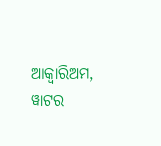ଆକ୍ବାରିଅମ, ୱାଟର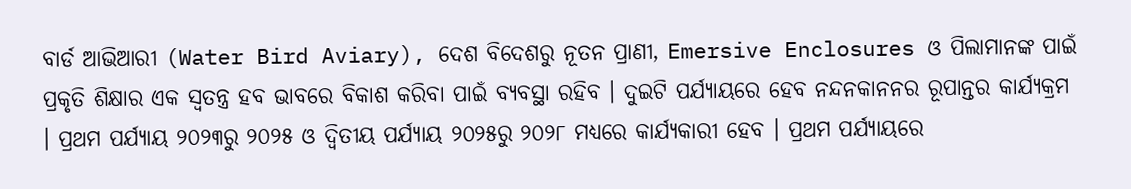ବାର୍ଡ ଆଭିଆରୀ (Water Bird Aviary), ଦେଶ ବିଦେଶରୁ ନୂତନ ପ୍ରାଣୀ, Emersive Enclosures ଓ ପିଲାମାନଙ୍କ ପାଇଁ ପ୍ରକୃତି ଶିକ୍ଷାର ଏକ ସ୍ବତନ୍ତ୍ର ହବ ଭାବରେ ବିକାଶ କରିବା ପାଇଁ ବ୍ୟବସ୍ଥା ରହିବ । ଦୁଇଟି ପର୍ଯ୍ୟାୟରେ ହେବ ନନ୍ଦନକାନନର ରୂପାନ୍ତର କାର୍ଯ୍ୟକ୍ରମ । ପ୍ରଥମ ପର୍ଯ୍ୟାୟ ୨୦୨୩ରୁ ୨୦୨୫ ଓ ଦ୍ବିତୀୟ ପର୍ଯ୍ୟାୟ ୨୦୨୫ରୁ ୨୦୨୮ ମଧ୍ୟରେ କାର୍ଯ୍ୟକାରୀ ହେବ । ପ୍ରଥମ ପର୍ଯ୍ୟାୟରେ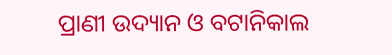ପ୍ରାଣୀ ଉଦ୍ୟାନ ଓ ବଟାନିକାଲ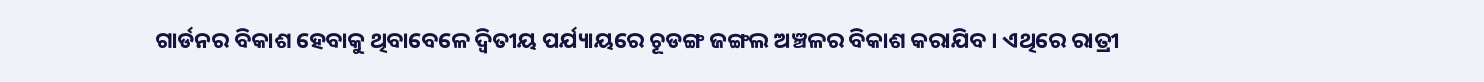ଗାର୍ଡନର ବିକାଶ ହେବାକୁ ଥିବାବେଳେ ଦ୍ବିତୀୟ ପର୍ଯ୍ୟାୟରେ ଚୂଡଙ୍ଗ ଜଙ୍ଗଲ ଅଞ୍ଚଳର ବିକାଶ କରାଯିବ । ଏଥିରେ ରାତ୍ରୀ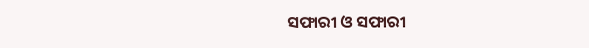ସଫାରୀ ଓ ସଫାରୀ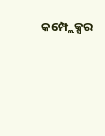କମ୍ପ୍ଲେକ୍ସର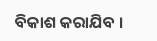ବିକାଶ କରାଯିବ ।